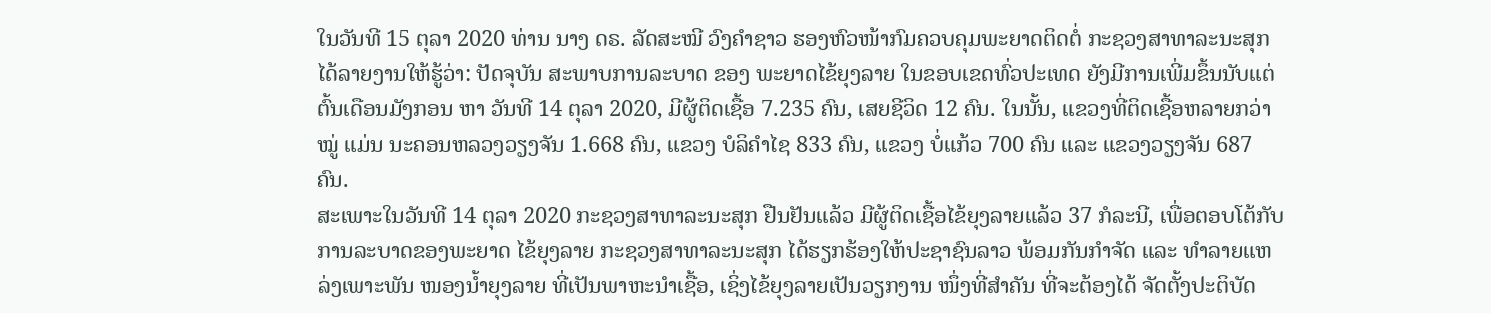ໃນວັນທີ 15 ຕຸລາ 2020 ທ່ານ ນາງ ດຣ. ລັດສະໝີ ວົງຄຳຊາວ ຮອງຫົວໜ້າກົມຄວບຄຸມພະຍາດຕິດຕໍ່ ກະຊວງສາທາລະນະສຸກ ໄດ້ລາຍງານໃຫ້ຮູ້ວ່າ: ປັດຈຸບັນ ສະພາບການລະບາດ ຂອງ ພະຍາດໄຂ້ຍຸງລາຍ ໃນຂອບເຂດທົ່ວປະເທດ ຍັງມີການເພີ່ມຂຶ້ນນັບແຕ່ ຕົ້ນເດືອນມັງກອນ ຫາ ວັນທີ 14 ຕຸລາ 2020, ມີຜູ້ຕິດເຊື້ອ 7.235 ຄົນ, ເສຍຊີວິດ 12 ຄົນ. ໃນນັ້ນ, ແຂວງທີ່ຕິດເຊື້ອຫລາຍກວ່າໝູ່ ແມ່ນ ນະຄອນຫລວງວຽງຈັນ 1.668 ຄົນ, ແຂວງ ບໍລິຄຳໄຊ 833 ຄົນ, ແຂວງ ບໍ່ແກ້ວ 700 ຄົນ ແລະ ແຂວງວຽງຈັນ 687 ຄົນ.
ສະເພາະໃນວັນທີ 14 ຕຸລາ 2020 ກະຊວງສາທາລະນະສຸກ ຢືນຢັນແລ້ວ ມີຜູ້ຕິດເຊື້ອໄຂ້ຍຸງລາຍແລ້ວ 37 ກໍລະນີ, ເພື່ອຕອບໂຕ້ກັບ ການລະບາດຂອງພະຍາດ ໄຂ້ຍຸງລາຍ ກະຊວງສາທາລະນະສຸກ ໄດ້ຮຽກຮ້ອງໃຫ້ປະຊາຊົນລາວ ພ້ອມກັນກຳຈັດ ແລະ ທຳລາຍແຫລ່ງເພາະພັນ ໜອງນ້ຳຍຸງລາຍ ທີ່ເປັນພາຫະນຳເຊື້ອ, ເຊິ່ງໄຂ້ຍຸງລາຍເປັນວຽກງານ ໜຶ່ງທີ່ສຳຄັນ ທີ່ຈະຕ້ອງໄດ້ ຈັດຕັ້ງປະຕິບັດ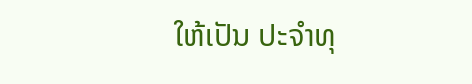ໃຫ້ເປັນ ປະຈຳທຸ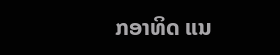ກອາທິດ ແນ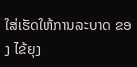ໃສ່ເຮັດໃຫ້ການລະບາດ ຂອງ ໄຂ້ຍຸງ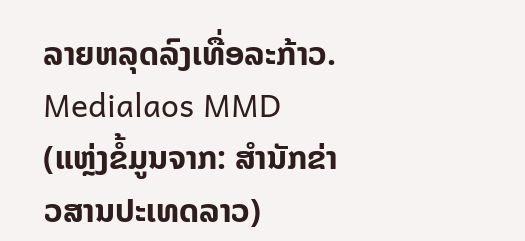ລາຍຫລຸດລົງເທື່ອລະກ້າວ.
Medialaos MMD (ແຫຼ່ງຂໍ້ມູນຈາກ: ສຳນັກຂ່າວສານປະເທດລາວ)